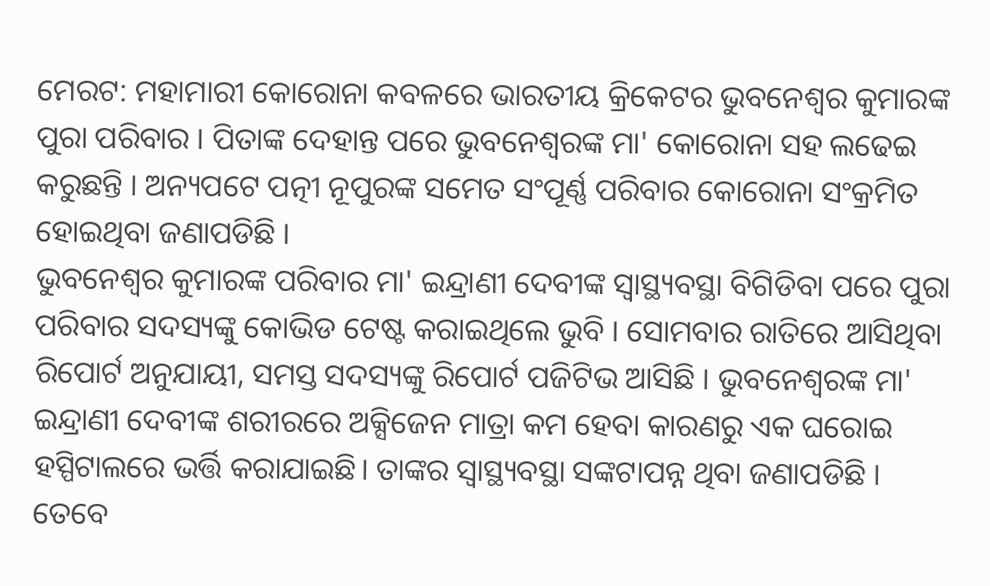ମେରଟ: ମହାମାରୀ କୋରୋନା କବଳରେ ଭାରତୀୟ କ୍ରିକେଟର ଭୁବନେଶ୍ବର କୁମାରଙ୍କ ପୁରା ପରିବାର । ପିତାଙ୍କ ଦେହାନ୍ତ ପରେ ଭୁବନେଶ୍ବରଙ୍କ ମା' କୋରୋନା ସହ ଲଢେଇ କରୁଛନ୍ତି । ଅନ୍ୟପଟେ ପତ୍ନୀ ନୂପୁରଙ୍କ ସମେତ ସଂପୂର୍ଣ୍ଣ ପରିବାର କୋରୋନା ସଂକ୍ରମିତ ହୋଇଥିବା ଜଣାପଡିଛି ।
ଭୁବନେଶ୍ବର କୁମାରଙ୍କ ପରିବାର ମା' ଇନ୍ଦ୍ରାଣୀ ଦେବୀଙ୍କ ସ୍ବାସ୍ଥ୍ୟବସ୍ଥା ବିଗିଡିବା ପରେ ପୁରା ପରିବାର ସଦସ୍ୟଙ୍କୁ କୋଭିଡ ଟେଷ୍ଟ କରାଇଥିଲେ ଭୁବି । ସୋମବାର ରାତିରେ ଆସିଥିବା ରିପୋର୍ଟ ଅନୁଯାୟୀ, ସମସ୍ତ ସଦସ୍ୟଙ୍କୁ ରିପୋର୍ଟ ପଜିଟିଭ ଆସିଛି । ଭୁବନେଶ୍ବରଙ୍କ ମା' ଇନ୍ଦ୍ରାଣୀ ଦେବୀଙ୍କ ଶରୀରରେ ଅକ୍ସିଜେନ ମାତ୍ରା କମ ହେବା କାରଣରୁ ଏକ ଘରୋଇ ହସ୍ପିଟାଲରେ ଭର୍ତ୍ତି କରାଯାଇଛି। ତାଙ୍କର ସ୍ବାସ୍ଥ୍ୟବସ୍ଥା ସଙ୍କଟାପନ୍ନ ଥିବା ଜଣାପଡିଛି ।
ତେବେ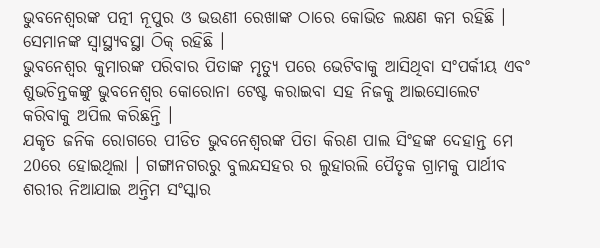ଭୁବନେଶ୍ବରଙ୍କ ପତ୍ନୀ ନୂପୁର ଓ ଭଉଣୀ ରେଖାଙ୍କ ଠାରେ କୋଭିଡ ଲକ୍ଷଣ କମ ରହିଛି । ସେମାନଙ୍କ ସ୍ବାସ୍ଥ୍ୟବସ୍ଥା ଠିକ୍ ରହିଛି ।
ଭୁବନେଶ୍ବର କୁମାରଙ୍କ ପରିବାର ପିତାଙ୍କ ମୃତ୍ୟୁ ପରେ ଭେଟିବାକୁ ଆସିଥିବା ସଂପର୍କୀୟ ଏବଂ ଶୁଭଚିନ୍ତକଙ୍କୁ ଭୁବନେଶ୍ବର କୋରୋନା ଟେଷ୍ଟ କରାଇବା ସହ ନିଜକୁ ଆଇସୋଲେଟ କରିବାକୁ ଅପିଲ କରିଛନ୍ତି ।
ଯକୃତ ଜନିକ ରୋଗରେ ପୀଡିତ ଭୁବନେଶ୍ବରଙ୍କ ପିତା କିରଣ ପାଲ ସିଂହଙ୍କ ଦେହାନ୍ତ ମେ 20ରେ ହୋଇଥିଲା । ଗଙ୍ଗାନଗରରୁ ବୁଲନ୍ଦସହର ର ଲୁହାରଲି ପୈତୃକ ଗ୍ରାମକୁ ପାର୍ଥୀବ ଶରୀର ନିଆଯାଇ ଅନ୍ତିମ ସଂସ୍କାର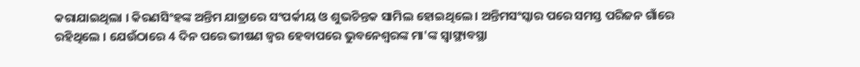କରାଯାଇଥିଲା । କିରଣସିଂହଙ୍କ ଅନ୍ତିମ ଯାତ୍ରାରେ ସଂପର୍କୀୟ ଓ ଶୁଭଚିନ୍ତକ ସାମିଲ ହୋଇଥିଲେ । ଅନ୍ତିମସଂସ୍କାର ପରେ ସମସ୍ତ ପରିଜନ ଗାଁରେ ରହିଥିଲେ । ଯେଉଁଠାରେ 4 ଦିନ ପରେ ଭୀଷଣ ଜ୍ବର ହେବାପରେ ଭୁବନେଶ୍ବରଙ୍କ ମା'ଙ୍କ ସ୍ବାସ୍ଥ୍ୟବସ୍ଥା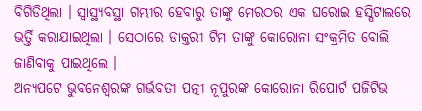ବିଗିଡିଥିଲା । ସ୍ବାସ୍ଥ୍ୟବସ୍ଥା ଗମ୍ଭୀର ହେବାରୁ ତାଙ୍କୁ ମେରଠର ଏକ ଘରୋଇ ହସ୍ପିଟାଲରେ ଭର୍ତ୍ତି କରାଯାଇଥିଲା । ସେଠାରେ ଡାକ୍ତରୀ ଟିମ ତାଙ୍କୁ କୋରୋନା ସଂକ୍ରମିତ ବୋଲି ଜାଣିବାକୁ ପାଇଥିଲେ ।
ଅନ୍ୟପଟେ ଭୁବନେଶ୍ବରଙ୍କ ଗର୍ଭବତୀ ପତ୍ନୀ ନୂପୁରଙ୍କ କୋରୋନା ରିପୋର୍ଟ ପଜିଟିଭ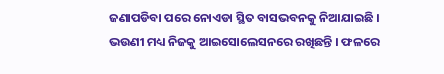ଜଣାପଡିବା ପରେ ନୋଏଡା ସ୍ଥିତ ବାସଭବନକୁ ନିଆଯାଇଛି । ଭଉଣୀ ମଧ୍ୟ ନିଜକୁ ଆଇସୋଲେସନରେ ରଖିଛନ୍ତି । ଫଳରେ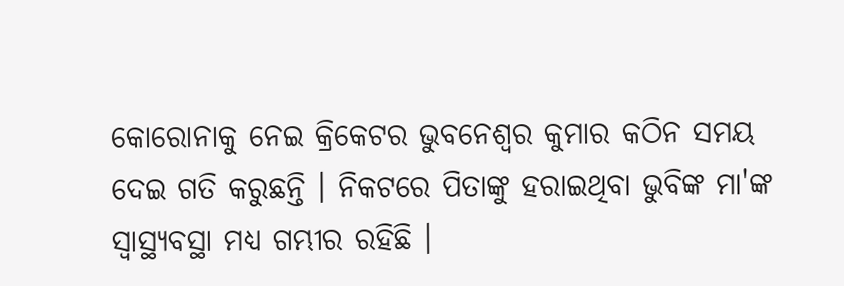କୋରୋନାକୁ ନେଇ କ୍ରିକେଟର ଭୁବନେଶ୍ବର କୁମାର କଠିନ ସମୟ ଦେଇ ଗତି କରୁଛନ୍ତି । ନିକଟରେ ପିତାଙ୍କୁ ହରାଇଥିବା ଭୁବିଙ୍କ ମା'ଙ୍କ ସ୍ବାସ୍ଥ୍ୟବସ୍ଥା ମଧ୍ୟ ଗମ୍ଭୀର ରହିଛି ।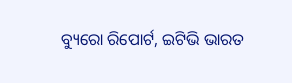ବ୍ୟୁରୋ ରିପୋର୍ଟ, ଇଟିଭି ଭାରତ